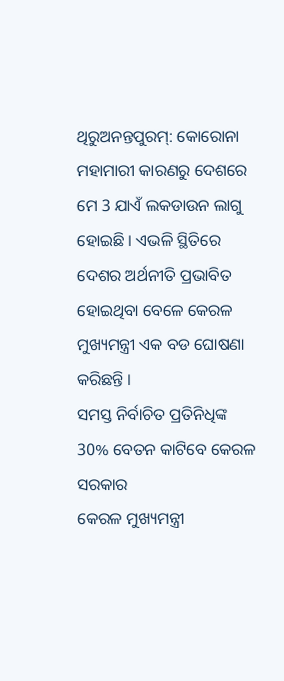ଥିରୁଅନନ୍ତପୁରମ୍: କୋରୋନା ମହାମାରୀ କାରଣରୁ ଦେଶରେ ମେ 3 ଯାଏଁ ଲକଡାଉନ ଲାଗୁ ହୋଇଛି । ଏଭଳି ସ୍ଥିତିରେ ଦେଶର ଅର୍ଥନୀତି ପ୍ରଭାବିତ ହୋଇଥିବା ବେଳେ କେରଳ ମୁଖ୍ୟମନ୍ତ୍ରୀ ଏକ ବଡ ଘୋଷଣା କରିଛନ୍ତି ।
ସମସ୍ତ ନିର୍ବାଚିତ ପ୍ରତିନିଧିଙ୍କ 30% ବେତନ କାଟିବେ କେରଳ ସରକାର
କେରଳ ମୁଖ୍ୟମନ୍ତ୍ରୀ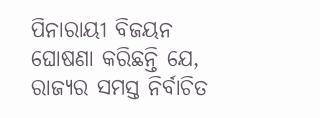ପିନାରାୟୀ ବିଜୟନ ଘୋଷଣା କରିଛନ୍ତି ଯେ, ରାଜ୍ୟର ସମସ୍ତ ନିର୍ବାଚିତ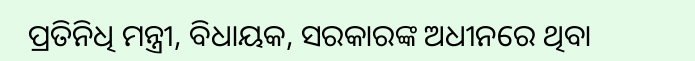ପ୍ରତିନିଧି ମନ୍ତ୍ରୀ, ବିଧାୟକ, ସରକାରଙ୍କ ଅଧୀନରେ ଥିବା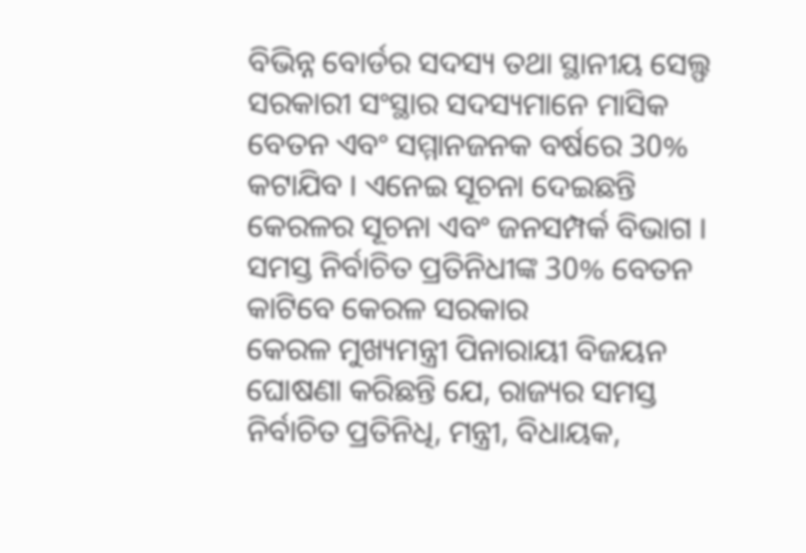ବିଭିନ୍ନ ବୋର୍ଡର ସଦସ୍ୟ ତଥା ସ୍ଥାନୀୟ ସେଲ୍ଫ ସରକାରୀ ସଂସ୍ଥାର ସଦସ୍ୟମାନେ ମାସିକ ବେତନ ଏବଂ ସମ୍ମାନଜନକ ବର୍ଷରେ 30% କଟାଯିବ । ଏନେଇ ସୂଚନା ଦେଇଛନ୍ତି କେରଳର ସୂଚନା ଏବଂ ଜନସମ୍ପର୍କ ବିଭାଗ ।
ସମସ୍ତ ନିର୍ବାଚିତ ପ୍ରତିନିଧୀଙ୍କ 30% ବେତନ କାଟିବେ କେରଳ ସରକାର
କେରଳ ମୁଖ୍ୟମନ୍ତ୍ରୀ ପିନାରାୟୀ ବିଜୟନ ଘୋଷଣା କରିଛନ୍ତି ଯେ, ରାଜ୍ୟର ସମସ୍ତ ନିର୍ବାଚିତ ପ୍ରତିନିଧି, ମନ୍ତ୍ରୀ, ବିଧାୟକ,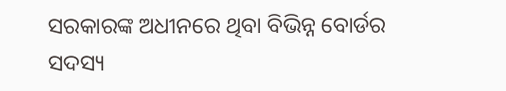ସରକାରଙ୍କ ଅଧୀନରେ ଥିବା ବିଭିନ୍ନ ବୋର୍ଡର ସଦସ୍ୟ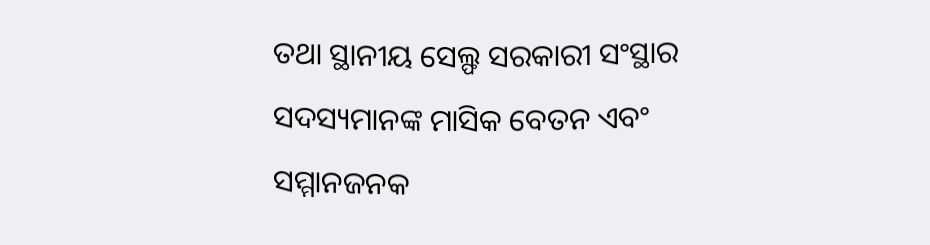ତଥା ସ୍ଥାନୀୟ ସେଲ୍ଫ ସରକାରୀ ସଂସ୍ଥାର ସଦସ୍ୟମାନଙ୍କ ମାସିକ ବେତନ ଏବଂ ସମ୍ମାନଜନକ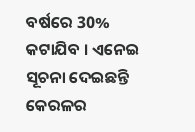ବର୍ଷରେ 30% କଟାଯିବ । ଏନେଇ ସୂଚନା ଦେଇଛନ୍ତି କେରଳର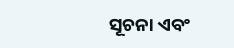ସୂଚନା ଏବଂ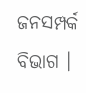ଜନସମ୍ପର୍କ ବିଭାଗ ।